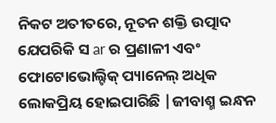ନିକଟ ଅତୀତରେ, ନୂତନ ଶକ୍ତି ଉତ୍ପାଦ ଯେପରିକି ସ ar ର ପ୍ରଣାଳୀ ଏବଂ ଫୋଟୋଭୋଲ୍ଟିକ୍ ପ୍ୟାନେଲ୍ ଅଧିକ ଲୋକପ୍ରିୟ ହୋଇପାରିଛି |ଜୀବାଶ୍ମ ଇନ୍ଧନ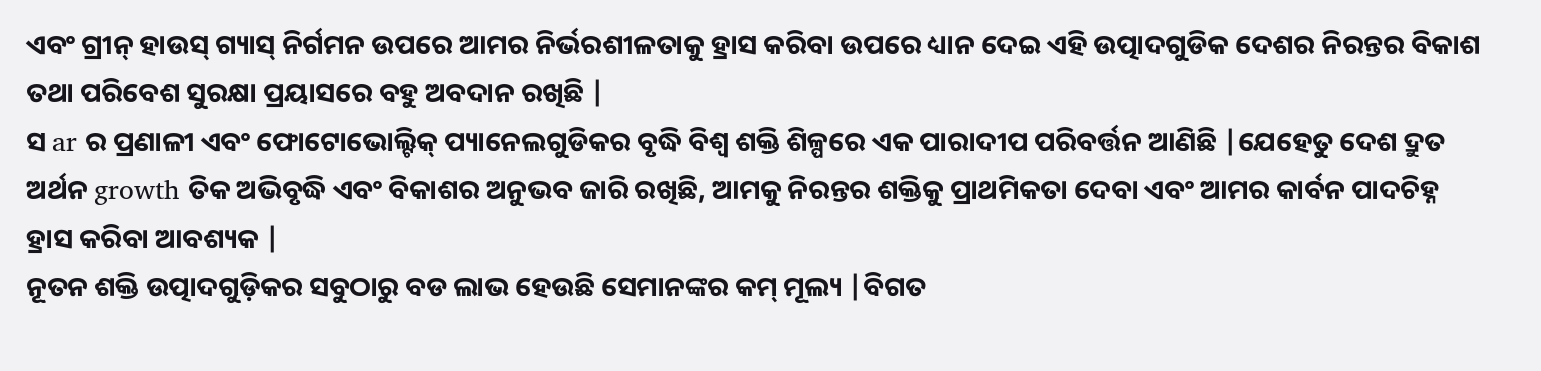ଏବଂ ଗ୍ରୀନ୍ ହାଉସ୍ ଗ୍ୟାସ୍ ନିର୍ଗମନ ଉପରେ ଆମର ନିର୍ଭରଶୀଳତାକୁ ହ୍ରାସ କରିବା ଉପରେ ଧ୍ୟାନ ଦେଇ ଏହି ଉତ୍ପାଦଗୁଡିକ ଦେଶର ନିରନ୍ତର ବିକାଶ ତଥା ପରିବେଶ ସୁରକ୍ଷା ପ୍ରୟାସରେ ବହୁ ଅବଦାନ ରଖିଛି |
ସ ar ର ପ୍ରଣାଳୀ ଏବଂ ଫୋଟୋଭୋଲ୍ଟିକ୍ ପ୍ୟାନେଲଗୁଡିକର ବୃଦ୍ଧି ବିଶ୍ୱ ଶକ୍ତି ଶିଳ୍ପରେ ଏକ ପାରାଦୀପ ପରିବର୍ତ୍ତନ ଆଣିଛି |ଯେହେତୁ ଦେଶ ଦ୍ରୁତ ଅର୍ଥନ growth ତିକ ଅଭିବୃଦ୍ଧି ଏବଂ ବିକାଶର ଅନୁଭବ ଜାରି ରଖିଛି, ଆମକୁ ନିରନ୍ତର ଶକ୍ତିକୁ ପ୍ରାଥମିକତା ଦେବା ଏବଂ ଆମର କାର୍ବନ ପାଦଚିହ୍ନ ହ୍ରାସ କରିବା ଆବଶ୍ୟକ |
ନୂତନ ଶକ୍ତି ଉତ୍ପାଦଗୁଡ଼ିକର ସବୁଠାରୁ ବଡ ଲାଭ ହେଉଛି ସେମାନଙ୍କର କମ୍ ମୂଲ୍ୟ |ବିଗତ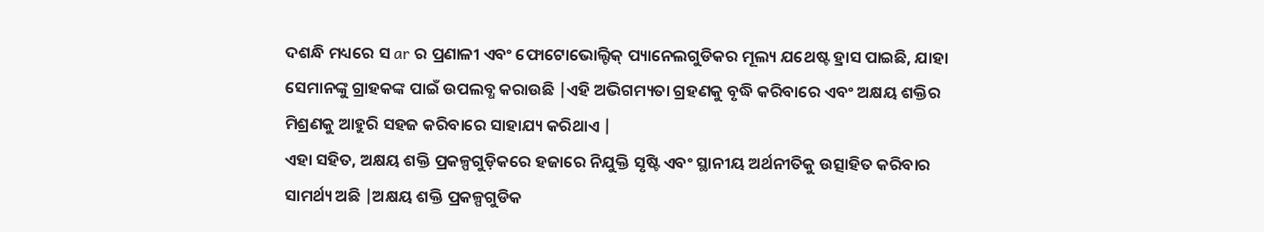ଦଶନ୍ଧି ମଧ୍ୟରେ ସ ar ର ପ୍ରଣାଳୀ ଏବଂ ଫୋଟୋଭୋଲ୍ଟିକ୍ ପ୍ୟାନେଲଗୁଡିକର ମୂଲ୍ୟ ଯଥେଷ୍ଟ ହ୍ରାସ ପାଇଛି, ଯାହା ସେମାନଙ୍କୁ ଗ୍ରାହକଙ୍କ ପାଇଁ ଉପଲବ୍ଧ କରାଉଛି |ଏହି ଅଭିଗମ୍ୟତା ଗ୍ରହଣକୁ ବୃଦ୍ଧି କରିବାରେ ଏବଂ ଅକ୍ଷୟ ଶକ୍ତିର ମିଶ୍ରଣକୁ ଆହୁରି ସହଜ କରିବାରେ ସାହାଯ୍ୟ କରିଥାଏ |
ଏହା ସହିତ, ଅକ୍ଷୟ ଶକ୍ତି ପ୍ରକଳ୍ପଗୁଡ଼ିକରେ ହଜାରେ ନିଯୁକ୍ତି ସୃଷ୍ଟି ଏବଂ ସ୍ଥାନୀୟ ଅର୍ଥନୀତିକୁ ଉତ୍ସାହିତ କରିବାର ସାମର୍ଥ୍ୟ ଅଛି |ଅକ୍ଷୟ ଶକ୍ତି ପ୍ରକଳ୍ପଗୁଡିକ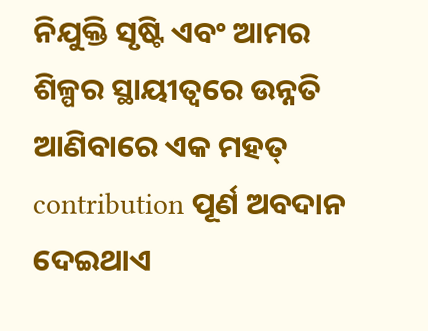ନିଯୁକ୍ତି ସୃଷ୍ଟି ଏବଂ ଆମର ଶିଳ୍ପର ସ୍ଥାୟୀତ୍ୱରେ ଉନ୍ନତି ଆଣିବାରେ ଏକ ମହତ୍ contribution ପୂର୍ଣ ଅବଦାନ ଦେଇଥାଏ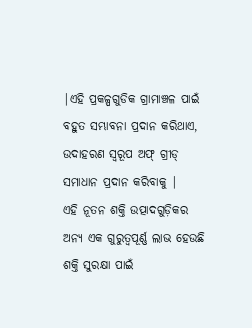|ଏହି ପ୍ରକଳ୍ପଗୁଡିକ ଗ୍ରାମାଞ୍ଚଳ ପାଇଁ ବହୁତ ସମ୍ଭାବନା ପ୍ରଦାନ କରିଥାଏ, ଉଦାହରଣ ସ୍ୱରୂପ ଅଫ୍ ଗ୍ରୀଡ୍ ସମାଧାନ ପ୍ରଦାନ କରିବାକୁ |
ଏହି ନୂତନ ଶକ୍ତି ଉତ୍ପାଦଗୁଡ଼ିକର ଅନ୍ୟ ଏକ ଗୁରୁତ୍ୱପୂର୍ଣ୍ଣ ଲାଭ ହେଉଛି ଶକ୍ତି ସୁରକ୍ଷା ପାଇଁ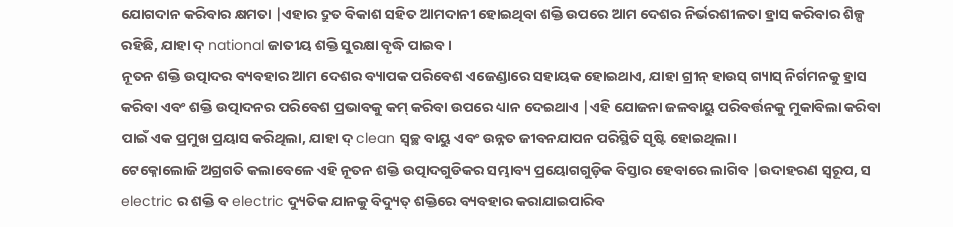ଯୋଗଦାନ କରିବାର କ୍ଷମତା |ଏହାର ଦ୍ରୁତ ବିକାଶ ସହିତ ଆମଦାନୀ ହୋଇଥିବା ଶକ୍ତି ଉପରେ ଆମ ଦେଶର ନିର୍ଭରଶୀଳତା ହ୍ରାସ କରିବାର ଶିଳ୍ପ ରହିଛି, ଯାହା ଦ୍ national ଜାତୀୟ ଶକ୍ତି ସୁରକ୍ଷା ବୃଦ୍ଧି ପାଇବ।
ନୂତନ ଶକ୍ତି ଉତ୍ପାଦର ବ୍ୟବହାର ଆମ ଦେଶର ବ୍ୟାପକ ପରିବେଶ ଏଜେଣ୍ଡାରେ ସହାୟକ ହୋଇଥାଏ, ଯାହା ଗ୍ରୀନ୍ ହାଉସ୍ ଗ୍ୟାସ୍ ନିର୍ଗମନକୁ ହ୍ରାସ କରିବା ଏବଂ ଶକ୍ତି ଉତ୍ପାଦନର ପରିବେଶ ପ୍ରଭାବକୁ କମ୍ କରିବା ଉପରେ ଧ୍ୟାନ ଦେଇଥାଏ |ଏହି ଯୋଜନା ଜଳବାୟୁ ପରିବର୍ତ୍ତନକୁ ମୁକାବିଲା କରିବା ପାଇଁ ଏକ ପ୍ରମୁଖ ପ୍ରୟାସ କରିଥିଲା, ଯାହା ଦ୍ clean ସ୍ୱଚ୍ଛ ବାୟୁ ଏବଂ ଉନ୍ନତ ଜୀବନଯାପନ ପରିସ୍ଥିତି ସୃଷ୍ଟି ହୋଇଥିଲା।
ଟେକ୍ନୋଲୋଜି ଅଗ୍ରଗତି କଲାବେଳେ ଏହି ନୂତନ ଶକ୍ତି ଉତ୍ପାଦଗୁଡିକର ସମ୍ଭାବ୍ୟ ପ୍ରୟୋଗଗୁଡ଼ିକ ବିସ୍ତାର ହେବାରେ ଲାଗିବ |ଉଦାହରଣ ସ୍ୱରୂପ, ସ electric ର ଶକ୍ତି ବ electric ଦ୍ୟୁତିକ ଯାନକୁ ବିଦ୍ୟୁତ୍ ଶକ୍ତିରେ ବ୍ୟବହାର କରାଯାଇପାରିବ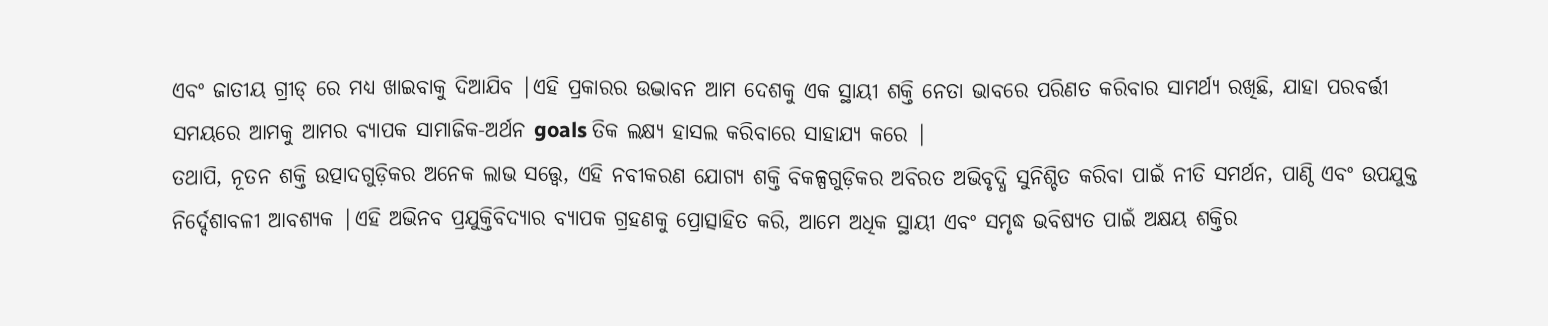ଏବଂ ଜାତୀୟ ଗ୍ରୀଡ୍ ରେ ମଧ୍ୟ ଖାଇବାକୁ ଦିଆଯିବ |ଏହି ପ୍ରକାରର ଉଦ୍ଭାବନ ଆମ ଦେଶକୁ ଏକ ସ୍ଥାୟୀ ଶକ୍ତି ନେତା ଭାବରେ ପରିଣତ କରିବାର ସାମର୍ଥ୍ୟ ରଖିଛି, ଯାହା ପରବର୍ତ୍ତୀ ସମୟରେ ଆମକୁ ଆମର ବ୍ୟାପକ ସାମାଜିକ-ଅର୍ଥନ goals ତିକ ଲକ୍ଷ୍ୟ ହାସଲ କରିବାରେ ସାହାଯ୍ୟ କରେ |
ତଥାପି, ନୂତନ ଶକ୍ତି ଉତ୍ପାଦଗୁଡ଼ିକର ଅନେକ ଲାଭ ସତ୍ତ୍ୱେ, ଏହି ନବୀକରଣ ଯୋଗ୍ୟ ଶକ୍ତି ବିକଳ୍ପଗୁଡ଼ିକର ଅବିରତ ଅଭିବୃଦ୍ଧି ସୁନିଶ୍ଚିତ କରିବା ପାଇଁ ନୀତି ସମର୍ଥନ, ପାଣ୍ଠି ଏବଂ ଉପଯୁକ୍ତ ନିର୍ଦ୍ଦେଶାବଳୀ ଆବଶ୍ୟକ |ଏହି ଅଭିନବ ପ୍ରଯୁକ୍ତିବିଦ୍ୟାର ବ୍ୟାପକ ଗ୍ରହଣକୁ ପ୍ରୋତ୍ସାହିତ କରି, ଆମେ ଅଧିକ ସ୍ଥାୟୀ ଏବଂ ସମୃଦ୍ଧ ଭବିଷ୍ୟତ ପାଇଁ ଅକ୍ଷୟ ଶକ୍ତିର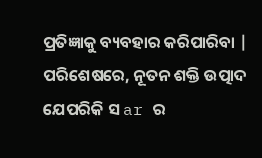ପ୍ରତିଜ୍ଞାକୁ ବ୍ୟବହାର କରିପାରିବା |
ପରିଶେଷରେ, ନୂତନ ଶକ୍ତି ଉତ୍ପାଦ ଯେପରିକି ସ ar ର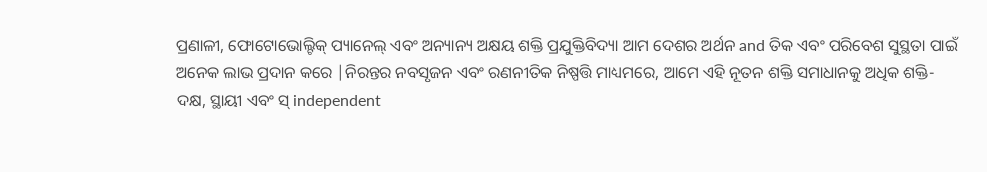ପ୍ରଣାଳୀ, ଫୋଟୋଭୋଲ୍ଟିକ୍ ପ୍ୟାନେଲ୍ ଏବଂ ଅନ୍ୟାନ୍ୟ ଅକ୍ଷୟ ଶକ୍ତି ପ୍ରଯୁକ୍ତିବିଦ୍ୟା ଆମ ଦେଶର ଅର୍ଥନ and ତିକ ଏବଂ ପରିବେଶ ସୁସ୍ଥତା ପାଇଁ ଅନେକ ଲାଭ ପ୍ରଦାନ କରେ |ନିରନ୍ତର ନବସୃଜନ ଏବଂ ରଣନୀତିକ ନିଷ୍ପତ୍ତି ମାଧ୍ୟମରେ, ଆମେ ଏହି ନୂତନ ଶକ୍ତି ସମାଧାନକୁ ଅଧିକ ଶକ୍ତି-ଦକ୍ଷ, ସ୍ଥାୟୀ ଏବଂ ସ୍ independent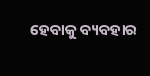ହେବାକୁ ବ୍ୟବହାର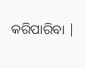କରିପାରିବା |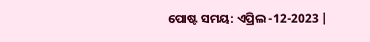ପୋଷ୍ଟ ସମୟ: ଏପ୍ରିଲ -12-2023 |